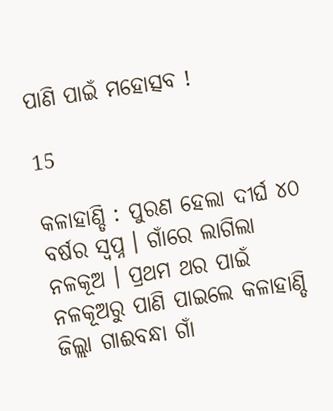ପାଣି ପାଇଁ ମହୋତ୍ସବ !

15

କଳାହାଣ୍ଡି : ପୁରଣ ହେଲା ଦୀର୍ଘ ୪୦ ବର୍ଷର ସ୍ୱପ୍ନ । ଗାଁରେ ଲାଗିଲା ନଳକୂଅ । ପ୍ରଥମ ଥର ପାଇଁ ନଳକୂଅରୁ ପାଣି ପାଇଲେ କଳାହାଣ୍ଡି ଜିଲ୍ଲା ଗାଈବନ୍ଧା ଗାଁ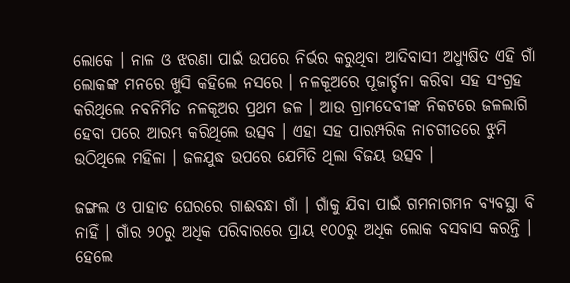ଲୋକେ । ନାଳ ଓ ଝରଣା ପାଇଁ ଉପରେ ନିର୍ଭର କରୁଥିବା ଆଦିବାସୀ ଅଧ୍ୟୁଷିତ ଏହି ଗାଁ ଲୋକଙ୍କ ମନରେ ଖୁସି କହିଲେ ନସରେ । ନଳକୂଅରେ ପୂଜାର୍ଚ୍ଚନା କରିବା ସହ ସଂଗ୍ରହ କରିଥିଲେ ନବନିର୍ମିତ ନଳକୂଅର ପ୍ରଥମ ଜଳ । ଆଉ ଗ୍ରାମଦେବୀଙ୍କ ନିକଟରେ ଜଳଲାଗି ହେବା ପରେ ଆରମ୍ଭ କରିଥିଲେ ଉତ୍ସବ । ଏହା ସହ ପାରମ୍ପରିକ ନାଚଗୀତରେ ଝୁମି ଉଠିଥିଲେ ମହିଳା । ଜଳଯୁଦ୍ଧ ଉପରେ ଯେମିତି ଥିଲା ବିଜୟ ଉତ୍ସବ ।

ଜଙ୍ଗଲ ଓ ପାହାଡ ଘେରରେ ଗାଈବନ୍ଧା ଗାଁ । ଗାଁକୁ ଯିବା ପାଇଁ ଗମନାଗମନ ବ୍ୟବସ୍ଥା ବି ନାହିଁ । ଗାଁର ୨୦ରୁ ଅଧିକ ପରିବାରରେ ପ୍ରାୟ ୧୦୦ରୁ ଅଧିକ ଲୋକ ବସବାସ କରନ୍ତି । ହେଲେ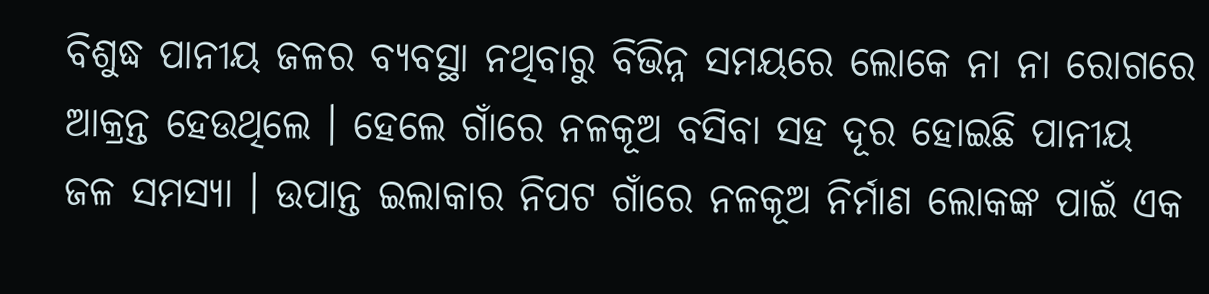ବିଶୁଦ୍ଧ ପାନୀୟ ଜଳର ବ୍ୟବସ୍ଥା ନଥିବାରୁ ବିଭିନ୍ନ ସମୟରେ ଲୋକେ ନା ନା ରୋଗରେ ଆକ୍ରନ୍ତ ହେଉଥିଲେ । ହେଲେ ଗାଁରେ ନଳକୂଅ ବସିବା ସହ ଦୂର ହୋଇଛି ପାନୀୟ ଜଳ ସମସ୍ୟା । ଉପାନ୍ତ ଇଲାକାର ନିପଟ ଗାଁରେ ନଳକୂଅ ନିର୍ମାଣ ଲୋକଙ୍କ ପାଇଁ ଏକ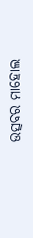ଉତ୍ସବର ମାହୋଲ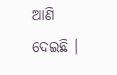ଆଣି ଦେଇଛି ।